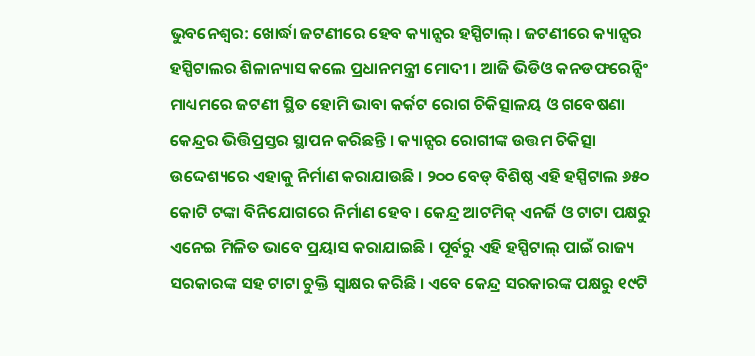ଭୁବନେଶ୍ୱର: ଖୋର୍ଦ୍ଧା ଜଟଣୀରେ ହେବ କ୍ୟାନ୍ସର ହସ୍ପିଟାଲ୍ । ଜଟଣୀରେ କ୍ୟାନ୍ସର ହସ୍ପିଟାଲର ଶିଳାନ୍ୟାସ କଲେ ପ୍ରଧାନମନ୍ତ୍ରୀ ମୋଦୀ । ଆଜି ଭିଡିଓ କନଡଫରେନ୍ସିଂ ମାଧ୍ୟମରେ ଜଟଣୀ ସ୍ଥିତ ହୋମି ଭାବା କର୍କଟ ରୋଗ ଚିକିତ୍ସାଳୟ ଓ ଗବେଷଣା କେନ୍ଦ୍ରର ଭିତ୍ତିପ୍ରସ୍ତର ସ୍ଥାପନ କରିଛନ୍ତି । କ୍ୟାନ୍ସର ରୋଗୀଙ୍କ ଉତ୍ତମ ଚିକିତ୍ସା ଉଦ୍ଦେଶ୍ୟରେ ଏହାକୁ ନିର୍ମାଣ କରାଯାଉଛି । ୨୦୦ ବେଡ୍ ବିଶିଷ୍ଠ ଏହି ହସ୍ପିଟାଲ ୬୫୦ କୋଟି ଟଙ୍କା ବିନିଯୋଗରେ ନିର୍ମାଣ ହେବ । କେନ୍ଦ୍ର ଆଟମିକ୍ ଏନର୍ଜି ଓ ଟାଟା ପକ୍ଷରୁ ଏନେଇ ମିଳିତ ଭାବେ ପ୍ରୟାସ କରାଯାଇଛି । ପୂର୍ବରୁ ଏହି ହସ୍ପିଟାଲ୍ ପାଇଁ ରାଜ୍ୟ ସରକାରଙ୍କ ସହ ଟାଟା ଚୁକ୍ତି ସ୍ୱାକ୍ଷର କରିଛି । ଏବେ କେନ୍ଦ୍ର ସରକାରଙ୍କ ପକ୍ଷରୁ ୧୯ଟି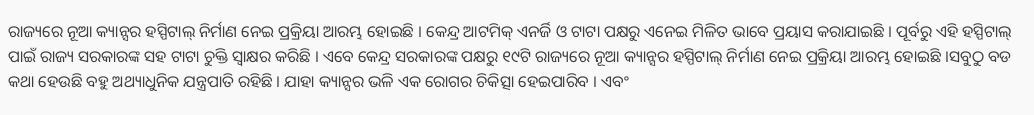ରାଜ୍ୟରେ ନୂଆ କ୍ୟାନ୍ସର ହସ୍ପିଟାଲ୍ ନିର୍ମାଣ ନେଇ ପ୍ରକ୍ରିୟା ଆରମ୍ଭ ହୋଇଛି । କେନ୍ଦ୍ର ଆଟମିକ୍ ଏନର୍ଜି ଓ ଟାଟା ପକ୍ଷରୁ ଏନେଇ ମିଳିତ ଭାବେ ପ୍ରୟାସ କରାଯାଇଛି । ପୂର୍ବରୁ ଏହି ହସ୍ପିଟାଲ୍ ପାଇଁ ରାଜ୍ୟ ସରକାରଙ୍କ ସହ ଟାଟା ଚୁକ୍ତି ସ୍ୱାକ୍ଷର କରିଛି । ଏବେ କେନ୍ଦ୍ର ସରକାରଙ୍କ ପକ୍ଷରୁ ୧୯ଟି ରାଜ୍ୟରେ ନୂଆ କ୍ୟାନ୍ସର ହସ୍ପିଟାଲ୍ ନିର୍ମାଣ ନେଇ ପ୍ରକ୍ରିୟା ଆରମ୍ଭ ହୋଇଛି ।ସବୁଠୁ ବଡ କଥା ହେଉଛି ବହୁ ଅଥ୍ୟାଧୁନିକ ଯନ୍ତ୍ରପାତି ରହିଛି । ଯାହା କ୍ୟାନ୍ସର ଭଳି ଏକ ରୋଗର ଚିକିତ୍ସା ହେଇପାରିବ । ଏବଂ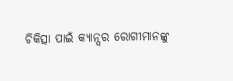ଚିକିତ୍ସା ପାଇଁ କ୍ୟାନ୍ସର ରୋଗୀମାନଙ୍କୁ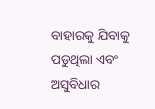ବାହାରକୁ ଯିବାକୁ ପଡୁଥିଲା ଏବଂ ଅସୁବିଧାର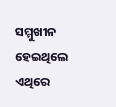ସମ୍ମୁଖୀନ ହେଇଥିଲେ ଏଥିରେ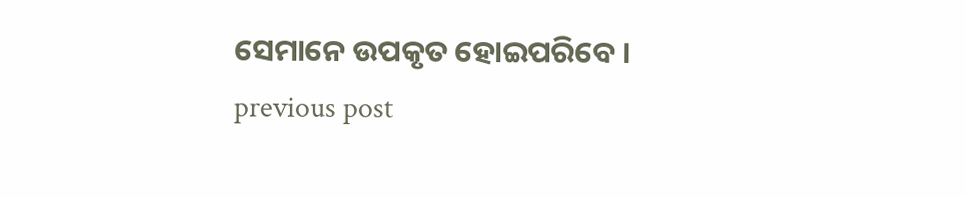ସେମାନେ ଉପକୃତ ହୋଇପରିବେ ।
previous post